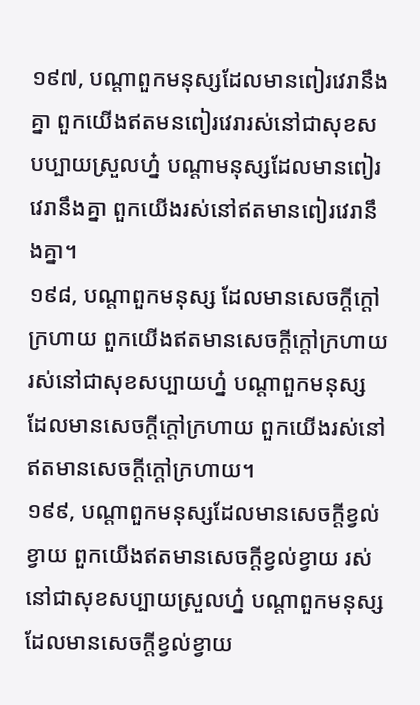១៩៧, បណ្តាពួកមនុស្សដែលមានពៀរវេរានឹងគ្នា ពួកយើងឥតមនពៀរវេរារស់នៅជាសុខសបប្បាយស្រួលហ្ន៎ បណ្ដាមនុស្សដែលមានពៀរវេរានឹងគ្នា ពួកយើងរស់នៅឥតមានពៀរវេរានឹងគ្នា។
១៩៨, បណ្តាពួកមនុស្ស ដែលមានសេចក្តីក្តៅក្រហាយ ពួកយើងឥតមានសេចក្តីក្តៅក្រហាយរស់នៅជាសុខសប្បាយហ្ន៎ បណ្តាពួកមនុស្ស ដែលមានសេចក្តីក្តៅក្រហាយ ពួកយើងរស់នៅ ឥតមានសេចក្តីក្តៅក្រហាយ។
១៩៩, បណ្ដាពួកមនុស្សដែលមានសេចក្តីខ្វល់ខ្វាយ ពួកយើងឥតមានសេចក្តីខ្វល់ខ្វាយ រស់នៅជាសុខសប្បាយស្រួលហ្ន៎ បណ្តាពួកមនុស្សដែលមានសេចក្តីខ្វល់ខ្វាយ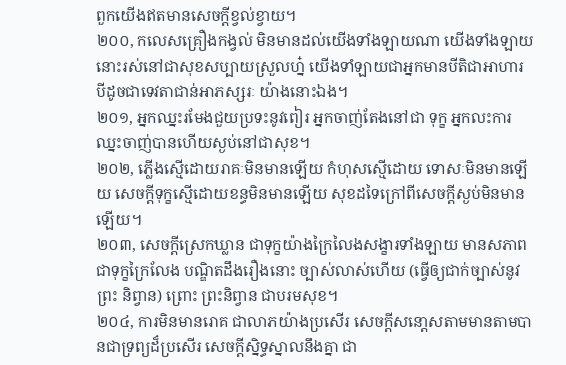ពួកយើងឥតមានសេចក្តីខ្វល់ខ្វាយ។
២០០, កលេសគ្រឿងកង្វល់ មិនមានដល់យើងទាំងឡាយណា យើងទាំងឡាយនោះរស់នៅជាសុខសប្បាយស្រួលហ្ន៎ យើងទាំឡាយជាអ្នកមានបីតិជាអាហារ បីដូចជាទេវតាជាន់អាភស្សរៈ យ៉ាងនោះឯង។
២០១, អ្នកឈ្នះរមែងជួយប្រទះនូវពៀរ អ្នកចាញ់តែងនៅជា ទុក្ខ អ្នកលះការឈ្នះចាញ់បានហើយស្ងប់នៅជាសុខ។
២០២, ភ្លើងស្មើដោយរាគៈមិនមានឡើយ កំហុសស្មើដោយ ទោសៈមិនមានឡើយ សេចក្តីទុក្ខស្មើដោយខន្ធមិនមានឡើយ សុខដទៃក្រៅពីសេចក្តីស្ងប់មិនមានឡើយ។
២០៣, សេចក្តីស្រេកឃ្លាន ជាទុក្ខយ៉ាងក្រៃលៃងសង្ខារទាំងឡាយ មានសភាពជាទុក្ខក្រៃលែង បណ្ឌិតដឹងរឿងនោះ ច្បាស់លាស់ហើយ (ធ្វើឲ្យជាក់ច្បាស់នូវព្រះ និព្វាន) ព្រោះ ព្រះនិព្វាន ជាបរមសុខ។
២០៤, ការមិនមានរោគ ជាលាភយ៉ាងប្រសើរ សេចក្តីសនោ្តសតាមមានតាមបានជាទ្រព្យដ៏ប្រសើរ សេចក្តីស្និទ្ធស្នាលនឹងគ្នា ជា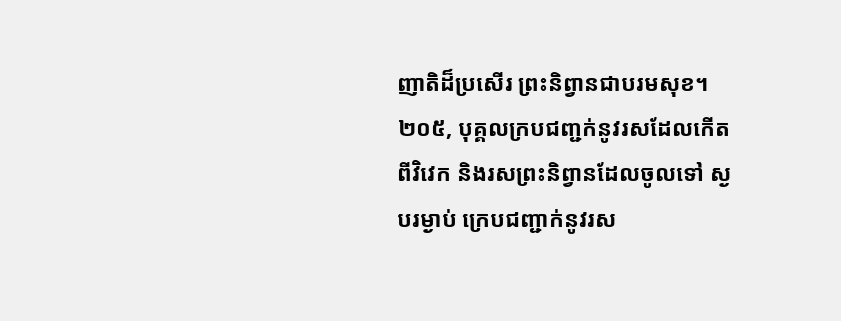ញាតិដ៏ប្រសើរ ព្រះនិព្វានជាបរមសុខ។
២០៥, បុគ្គលក្របជញ្ជក់នូវរសដែលកើតពីវិវេក និងរសព្រះនិព្វានដែលចូលទៅ ស្ងបរម្ងាប់ ក្រេបជញ្ជាក់នូវរស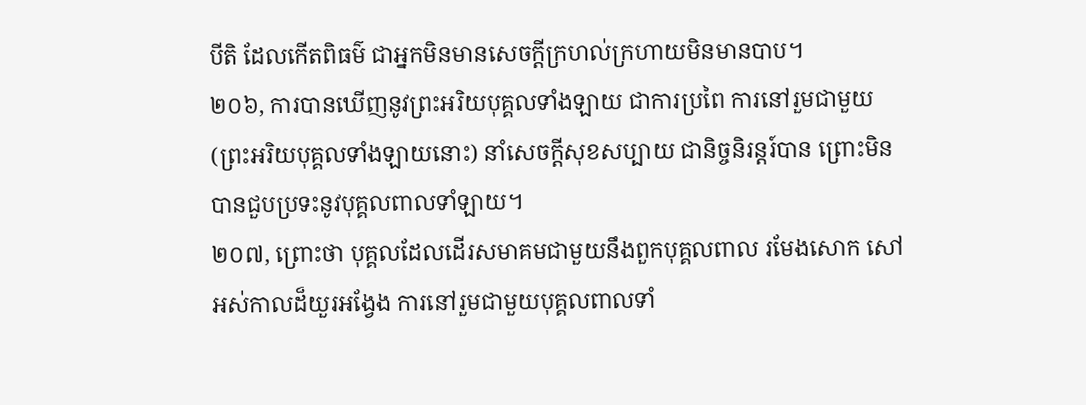បីតិ ដែលកើតពិធម៌ ជាអ្នកមិនមានសេចក្តីក្រហល់ក្រហាយមិនមានបាប។
២០៦, ការបានឃើញនូវព្រះអរិយបុគ្គលទាំងឡាយ ជាការប្រពៃ ការនៅរួមជាមួយ (ព្រះអរិយបុគ្គលទាំងឡាយនោះ) នាំសេចក្តីសុខសប្បាយ ជានិច្ចនិរន្តរ៍បាន ព្រោះមិនបានជួបប្រទះនូវបុគ្គលពាលទាំឡាយ។
២០៧, ព្រោះថា បុគ្គលដែលដើរសមាគមជាមួយនឹងពួកបុគ្គលពាល រមែងសោក សៅអស់កាលដ៏យួរអង្វែង ការនៅរួមជាមួយបុគ្គលពាលទាំ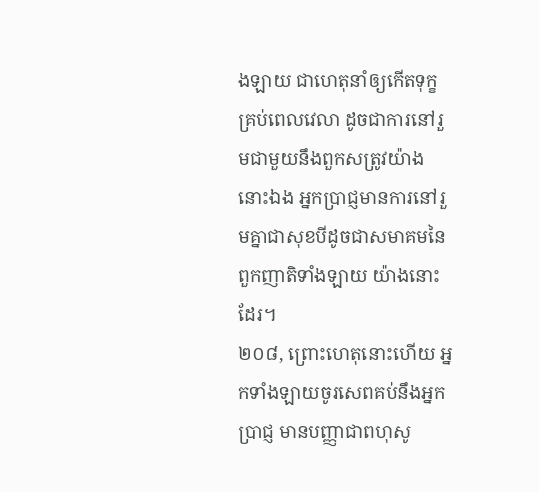ងឡាយ ជាហេតុនាំឲ្យកើតទុក្ខ គ្រប់ពេលវេលា ដូចជាការនៅរួមជាមួយនឹងពួកសត្រូវយ៉ាងនោះឯង អ្នកប្រាជ្ញមានការនៅរួមគ្នាជាសុខបីដូចជាសមាគមនៃពួកញាតិទាំងឡាយ យ៉ាងនោះដែរ។
២០៨, ព្រោះហេតុនោះហើយ អ្នកទាំងឡាយចូរសេពគប់នឹងអ្នកប្រាជ្ញ មានបញ្ញាជាពហុសូ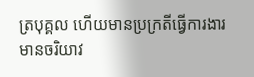ត្របុគ្គល ហើយមានប្រក្រតីធ្វើការងារ មានចរិយាវ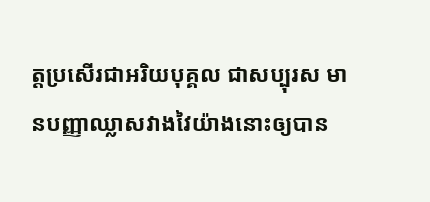ត្តប្រសើរជាអរិយបុគ្គល ជាសប្បុរស មានបញ្ញាឈ្លាសវាងវៃយ៉ាងនោះឲ្យបាន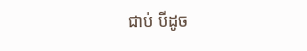ជាប់ បីដូច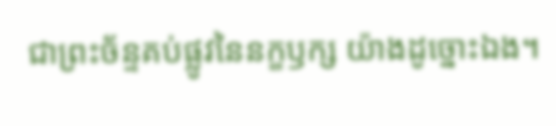ជាព្រះច័ន្ទគប់ផ្លូវនៃនក្ខឫក្ស យ៉ាងដូច្នោះឯង។